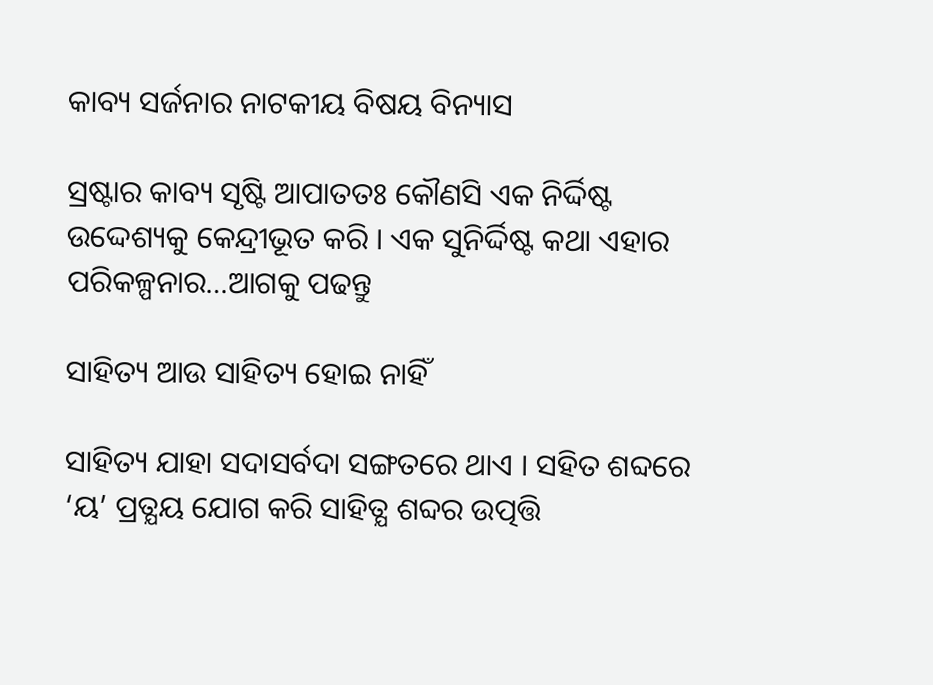କାବ୍ୟ ସର୍ଜନାର ନାଟକୀୟ ବିଷୟ ବିନ୍ୟାସ

ସ୍ରଷ୍ଟାର କାବ୍ୟ ସୃଷ୍ଟି ଆପାତତଃ କୌଣସି ଏକ ନିର୍ଦ୍ଦିଷ୍ଟ ଉଦ୍ଦେଶ୍ୟକୁ କେନ୍ଦ୍ରୀଭୂତ କରି । ଏକ ସୁନିର୍ଦ୍ଦିଷ୍ଟ କଥା ଏହାର ପରିକଳ୍ପନାର…ଆଗକୁ ପଢନ୍ତୁ

ସାହିତ୍ୟ ଆଉ ସାହିତ୍ୟ ହୋଇ ନାହିଁ

ସାହିତ୍ୟ ଯାହା ସଦାସର୍ବଦା ସଙ୍ଗତରେ ଥାଏ । ସହିତ ଶବ୍ଦରେ ‘ୟ’ ପ୍ରତ୍ଯୟ ଯୋଗ କରି ସାହିତ୍ଯ ଶବ୍ଦର ଉତ୍ପତ୍ତି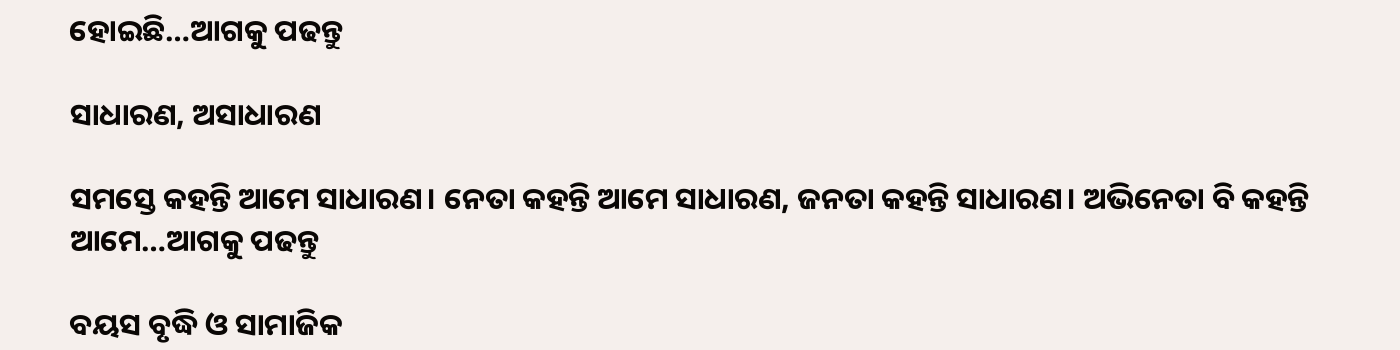ହୋଇଛି…ଆଗକୁ ପଢନ୍ତୁ

ସାଧାରଣ, ଅସାଧାରଣ

ସମସ୍ତେ କହନ୍ତି ଆମେ ସାଧାରଣ। ନେତା କହନ୍ତି ଆମେ ସାଧାରଣ, ଜନତା କହନ୍ତି ସାଧାରଣ। ଅଭିନେତା ବି କହନ୍ତି ଆମେ…ଆଗକୁ ପଢନ୍ତୁ

ବୟସ ବୃଦ୍ଧି ଓ ସାମାଜିକ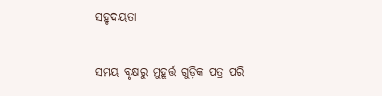ସହୃଦୟତା

ସମୟ ବୃକ୍ଷରୁ ମୁହୂର୍ତ୍ତ ଗୁଡ଼ିକ ପତ୍ର ପରି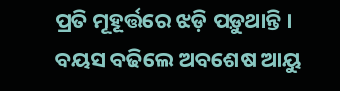ପ୍ରତି ମୂହୂର୍ତ୍ତରେ ଝଡ଼ି ପଡ଼ୁଥାନ୍ତି । ବୟସ ବଢିଲେ ଅବଶେଷ ଆୟୁ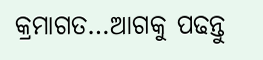କ୍ରମାଗତ…ଆଗକୁ ପଢନ୍ତୁ